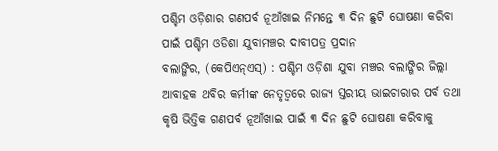ପଶ୍ଚିମ ଓଡ଼ିଶାର ଗଣପର୍ବ ନୂଆଁଖାଇ ନିମନ୍ତେ ୩ ଦିନ ଛୁଟି ଘୋଷଣା କରିବା ପାଇଁ ପଶ୍ଚିମ ଓଡିଶା ଯୁବାମଞ୍ଚର ଦାବୀପତ୍ର ପ୍ରଦାନ
ବଲାଙ୍ଗିର, (କେପିଏନ୍ଏସ୍) : ପଶ୍ଚିମ ଓଡ଼ିଶା ଯୁବା ମଞ୍ଚର ବଲାଙ୍ଗିର ଜିଲ୍ଲା ଆବାହକ ଥବିର କର୍ମୀଙ୍କ ନେତୃତ୍ୱରେ ରାଜ୍ୟ ସ୍ତରୀୟ ଭାଇଚାରାର ପର୍ବ ତଥା କୃଷି ଭିତ୍ତିକ ଗଣପର୍ବ ନୂଆଁଖାଇ ପାଇଁ ୩ ଦିନ ଛୁଟି ଘୋଷଣା କରିବାକୁ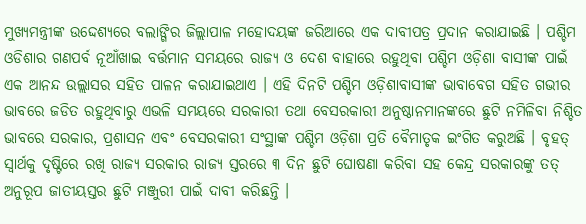ମୁଖ୍ୟମନ୍ତ୍ରୀଙ୍କ ଉଦ୍ଦେଶ୍ୟରେ ବଲାଙ୍ଗିର ଜିଲ୍ଲାପାଳ ମହୋଦୟଙ୍କ ଜରିଆରେ ଏକ ଦାବୀପତ୍ର ପ୍ରଦାନ କରାଯାଇଛି । ପଶ୍ଚିମ ଓଡିଶାର ଗଣପର୍ବ ନୂଆଁଖାଇ ବର୍ତ୍ତମାନ ସମୟରେ ରାଜ୍ୟ ଓ ଦେଶ ବାହାରେ ରହୁଥିବା ପଶ୍ଚିମ ଓଡ଼ିଶା ବାସୀଙ୍କ ପାଇଁ ଏକ ଆନନ୍ଦ ଉଲ୍ଲାସର ସହିତ ପାଳନ କରାଯାଇଥାଏ । ଏହି ଦିନଟି ପଶ୍ଚିମ ଓଡ଼ିଶାବାସୀଙ୍କ ଭାବାବେଗ ସହିତ ଗଭୀର ଭାବରେ ଜଡିତ ରହୁଥିବାରୁ ଏଭଳି ସମୟରେ ସରକାରୀ ତଥା ବେସରକାରୀ ଅନୁଷ୍ଠାନମାନଙ୍କରେ ଛୁଟି ନମିଳିବା ନିଶ୍ଚିତ ଭାବରେ ସରକାର, ପ୍ରଶାସନ ଏବଂ ବେସରକାରୀ ସଂସ୍ଥାଙ୍କ ପଶ୍ଚିମ ଓଡ଼ିଶା ପ୍ରତି ବୈମାତୃକ ଇଂଗିତ କରୁଅଛି । ବୃହତ୍ ସ୍ୱାର୍ଥକୁ ଦୃଷ୍ଟିରେ ରଖି ରାଜ୍ୟ ସରକାର ରାଜ୍ୟ ସ୍ତରରେ ୩ ଦିନ ଛୁଟି ଘୋଷଣା କରିବା ସହ କେନ୍ଦ୍ର ସରକାରଙ୍କୁ ତତ୍ ଅନୁରୂପ ଜାତୀୟସ୍ତର ଛୁଟି ମଞ୍ଜୁରୀ ପାଇଁ ଦାବୀ କରିଛନ୍ତି ।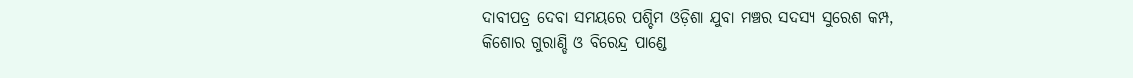ଦାବୀପତ୍ର ଦେବା ସମୟରେ ପଶ୍ଚିମ ଓଡ଼ିଶା ଯୁବା ମଞ୍ଚର ସଦସ୍ୟ ସୁରେଶ କମ୍ପ, କିଶୋର ଗୁରାଣ୍ଡି ଓ ବିରେନ୍ଦ୍ର ପାଣ୍ଡେ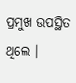ପ୍ରମୁଖ ଉପସ୍ଥିତ ଥିଲେ ।